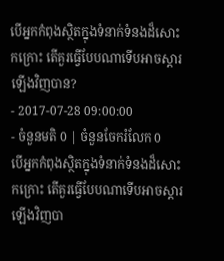បើអ្នកកំពុងស្ថិតក្នុងទំនាក់ទំនងដ៏សោះកក្រោះ តើគួរធ្វើបែបណាទើបអាចស្ដារឡើងវិញបាន?
- 2017-07-28 09:00:00
- ចំនួនមតិ 0 | ចំនួនចែករំលែក 0
បើអ្នកកំពុងស្ថិតក្នុងទំនាក់ទំនងដ៏សោះកក្រោះ តើគួរធ្វើបែបណាទើបអាចស្ដារឡើងវិញបា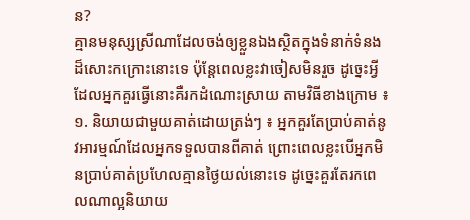ន?
គ្មានមនុស្សស្រីណាដែលចង់ឲ្យខ្លួនឯងស្ថិតក្នុងទំនាក់ទំនងដ៏សោះកក្រោះនោះទេ ប៉ុន្តែពេលខ្លះវាចៀសមិនរួច ដូច្នេះអ្វីដែលអ្នកគួរធ្វើនោះគឺរកដំណោះស្រាយ តាមវិធីខាងក្រោម ៖
១. និយាយជាមួយគាត់ដោយត្រង់ៗ ៖ អ្នកគួរតែប្រាប់គាត់នូវអារម្មណ៍ដែលអ្នកទទួលបានពីគាត់ ព្រោះពេលខ្លះបើអ្នកមិនប្រាប់គាត់ប្រហែលគ្មានថ្ងៃយល់នោះទេ ដូច្នេះគួរតែរកពេលណាល្អនិយាយ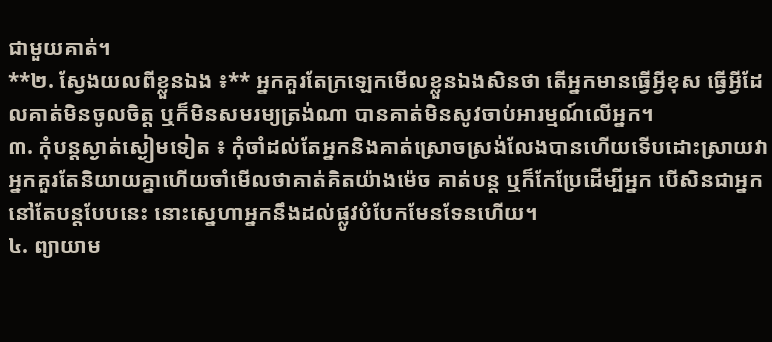ជាមួយគាត់។
**២. ស្វែងយលពីខ្លួនឯង ៖** អ្នកគួរតែក្រឡេកមើលខ្លួនឯងសិនថា តើអ្នកមានធ្វើអ្វីខុស ធ្វើអ្វីដែលគាត់មិនចូលចិត្ត ឬក៏មិនសមរម្យត្រង់ណា បានគាត់មិនសូវចាប់អារម្មណ៍លើអ្នក។
៣. កុំបន្តស្ងាត់ស្ងៀមទៀត ៖ កុំចាំដល់តែអ្នកនិងគាត់ស្រោចស្រង់លែងបានហើយទើបដោះស្រាយវា អ្នកគួរតែនិយាយគ្នាហើយចាំមើលថាគាត់គិតយ៉ាងម៉េច គាត់បន្ត ឬក៏កែប្រែដើម្បីអ្នក បើសិនជាអ្នកនៅតែបន្តបែបនេះ នោះស្នេហាអ្នកនឹងដល់ផ្លូវបំបែកមែនទែនហើយ។
៤. ព្យាយាម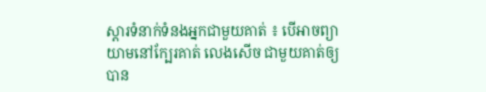ស្ដារទំនាក់ទំនងអ្នកជាមួយគាត់ ៖ បើអាចព្យាយាមនៅក្បែរគាត់ លេងសើច ជាមួយគាត់ឲ្យបាន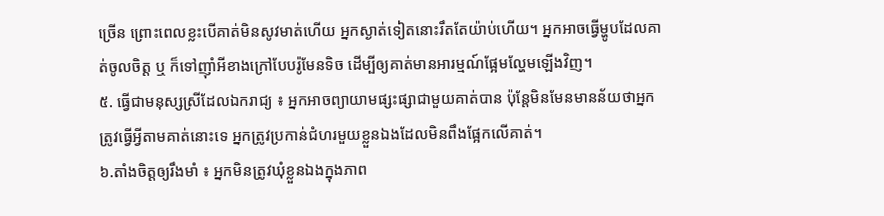ច្រើន ព្រោះពេលខ្លះបើគាត់មិនសូវមាត់ហើយ អ្នកស្ងាត់ទៀតនោះរឹតតែយ៉ាប់ហើយ។ អ្នកអាចធ្វើម្ហូបដែលគាត់ចូលចិត្ត ឬ ក៏ទៅញ៉ាំអីខាងក្រៅបែបរ៉ូមែនទិច ដើម្បីឲ្យគាត់មានអារម្មណ៍ផ្អែមល្ហែមឡើងវិញ។
៥. ធ្វើជាមនុស្សស្រីដែលឯករាជ្យ ៖ អ្នកអាចព្យាយាមផ្សះផ្សាជាមួយគាត់បាន ប៉ុន្តែមិនមែនមានន័យថាអ្នកត្រូវធ្វើអ្វីតាមគាត់នោះទេ អ្នកត្រូវប្រកាន់ជំហរមួយខ្លួនឯងដែលមិនពឹងផ្អែកលើគាត់។
៦.តាំងចិត្តឲ្យរឹងមាំ ៖ អ្នកមិនត្រូវឃុំខ្លួនឯងក្នុងភាព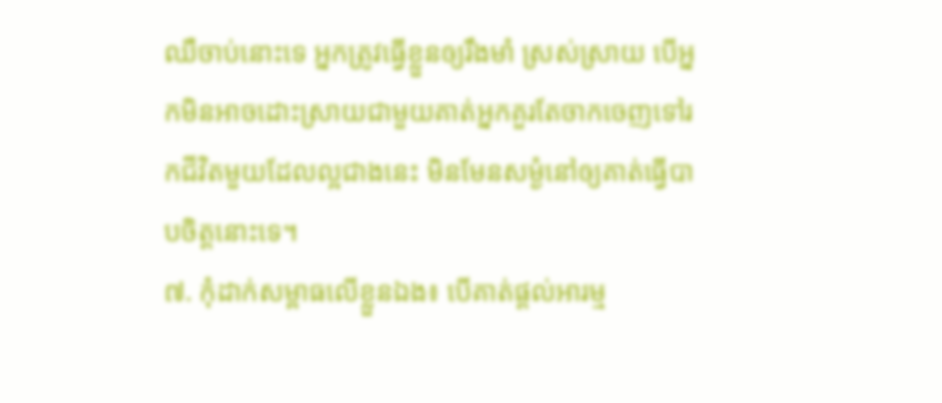ឈឺចាប់នោះទេ អ្នកត្រូវធ្វើខ្លួនឲ្យរឹងមាំ ស្រស់ស្រាយ បើអ្នកមិនអាចដោះស្រាយជាមួយគាត់អ្នកគួរតែចាកចេញទៅរកជីវិតមួយដែលល្អជាងនេះ មិនមែនសម្ងំនៅឲ្យគាត់ធ្វើបាបចិត្តនោះទេ។
៧. កុំដាក់សម្ពាធលើខ្លួនឯង៖ បើគាត់ផ្ដល់អារម្ម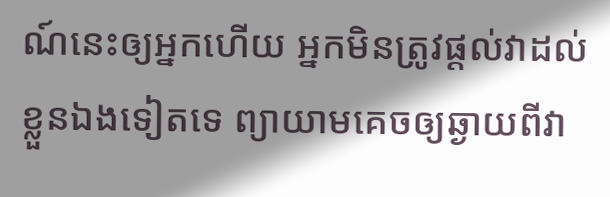ណ៍នេះឲ្យអ្នកហើយ អ្នកមិនត្រូវផ្ដល់វាដល់ខ្លួនឯងទៀតទេ ព្យាយាមគេចឲ្យឆ្ងាយពីវា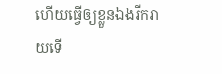ហើយធ្វើឲ្យខ្លួនឯងរីករាយទើ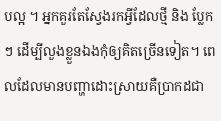បល្អ ។ អ្នកគួរតែស្វែងរកអ្វីដែលថ្មី និង ប្លែកៗ ដើម្បីលួងខ្លួនឯងកុំឲ្យគិតច្រើនទៀត។ ពេលដែលមានបញ្ហាដោះស្រាយគឺប្រាកដជា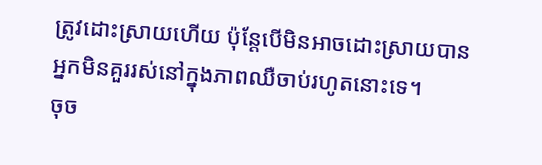ត្រូវដោះស្រាយហើយ ប៉ុន្តែបើមិនអាចដោះស្រាយបានអ្នកមិនគួររស់នៅក្នុងភាពឈឺចាប់រហូតនោះទេ។
ចុច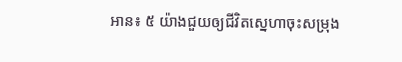អាន៖ ៥ យ៉ាងជួយឲ្យជីវិតស្នេហាចុះសម្រុង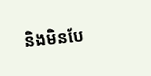និងមិនបែ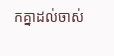កគ្នាដល់ចាស់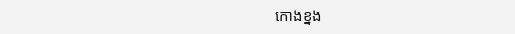កោងខ្នង